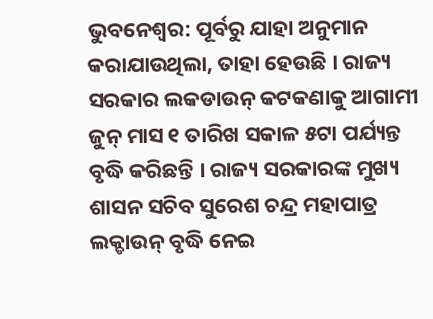ଭୁବନେଶ୍ୱର: ପୂର୍ବରୁ ଯାହା ଅନୁମାନ କରାଯାଉଥିଲା, ତାହା ହେଉଛି । ରାଜ୍ୟ ସରକାର ଲକଡାଉନ୍ କଟକଣାକୁ ଆଗାମୀ ଜୁନ୍ ମାସ ୧ ତାରିଖ ସକାଳ ୫ଟା ପର୍ଯ୍ୟନ୍ତ ବୃଦ୍ଧି କରିଛନ୍ତି । ରାଜ୍ୟ ସରକାରଙ୍କ ମୁଖ୍ୟ ଶାସନ ସଚିବ ସୁରେଶ ଚନ୍ଦ୍ର ମହାପାତ୍ର ଲକ୍ଡାଉନ୍ ବୃଦ୍ଧି ନେଇ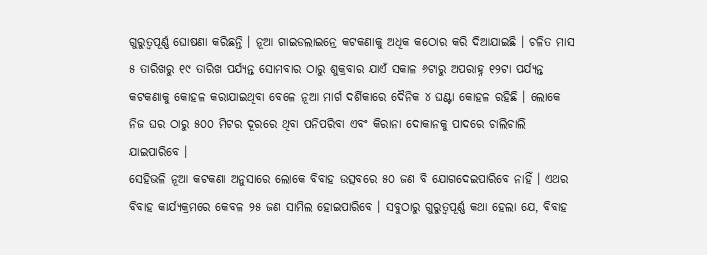ଗୁରୁତ୍ୱପୂର୍ଣ୍ଣ ଘୋଷଣା କରିଛନ୍ତି । ନୂଆ ଗାଇଡଲାଇନ୍ରେ କଟକଣାକୁ ଅଧିକ କଠୋର କରି ଦିଆଯାଇଛି । ଚଳିତ ମାସ ୫ ତାରିଖରୁ ୧୯ ତାରିଖ ପର୍ଯ୍ୟନ୍ତ ସୋମବାର ଠାରୁ ଶୁକ୍ରବାର ଯାଏଁ ସକାଳ ୬ଟାରୁ ଅପରାହ୍ନ ୧୨ଟା ପର୍ଯ୍ୟନ୍ତ କଟକଣାକୁ କୋହଳ କରାଯାଇଥିବା ବେଳେ ନୂଆ ମାର୍ଗ ଦର୍ଶିକାରେ ଦୈନିକ ୪ ଘଣ୍ଟା କୋହଳ ରହିଛି । ଲୋକେ ନିଜ ଘର ଠାରୁ ୫୦୦ ମିଟର ଦୂରରେ ଥିବା ପନିପରିବା ଏବଂ କିରାନା ଦୋକାନକୁ ପାଦରେ ଚାଲିଚାଲି ଯାଇପାରିବେ ।
ସେହିଭଳି ନୂଆ କଟକଣା ଅନୁସାରେ ଲୋକେ ବିବାହ ଉତ୍ସବରେ ୫୦ ଜଣ ବି ଯୋଗଦେଇପାରିବେ ନାହିଁ । ଏଥର ବିବାହ କାର୍ଯ୍ୟକ୍ରମରେ କେବଳ ୨୫ ଜଣ ସାମିଲ ହୋଇପାରିବେ । ସବୁଠାରୁ ଗୁରୁତ୍ୱପୂର୍ଣ୍ଣ କଥା ହେଲା ଯେ, ବିବାହ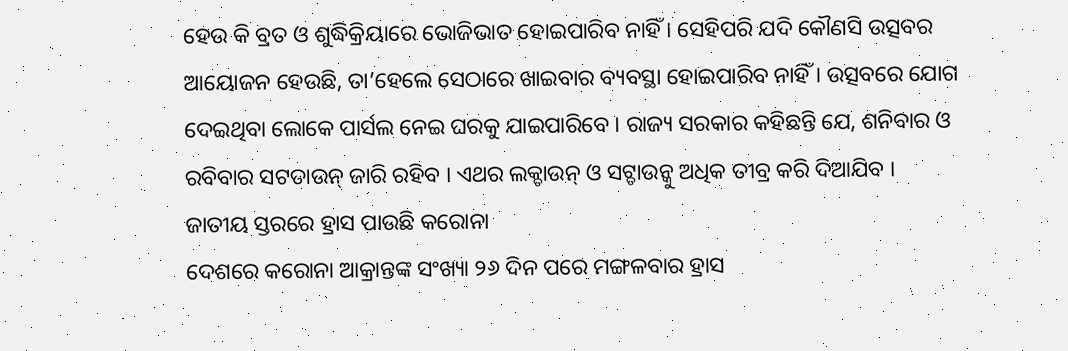ହେଉ କି ବ୍ରତ ଓ ଶୁଦ୍ଧିକ୍ରିୟାରେ ଭୋଜିଭାତ ହୋଇପାରିବ ନାହିଁ । ସେହିପରି ଯଦି କୌଣସି ଉତ୍ସବର ଆୟୋଜନ ହେଉଛି, ତା’ହେଲେ ସେଠାରେ ଖାଇବାର ବ୍ୟବସ୍ଥା ହୋଇପାରିବ ନାହିଁ । ଉତ୍ସବରେ ଯୋଗ ଦେଇଥିବା ଲୋକେ ପାର୍ସଲ ନେଇ ଘରକୁ ଯାଇପାରିବେ । ରାଜ୍ୟ ସରକାର କହିଛନ୍ତି ଯେ, ଶନିବାର ଓ ରବିବାର ସଟଡାଉନ୍ ଜାରି ରହିବ । ଏଥର ଲକ୍ଡାଉନ୍ ଓ ସଟ୍ଡାଉନ୍କୁ ଅଧିକ ତୀବ୍ର କରି ଦିଆଯିବ ।
ଜାତୀୟ ସ୍ତରରେ ହ୍ରାସ ପାଉଛି କରୋନା
ଦେଶରେ କରୋନା ଆକ୍ରାନ୍ତଙ୍କ ସଂଖ୍ୟା ୨୬ ଦିନ ପରେ ମଙ୍ଗଳବାର ହ୍ରାସ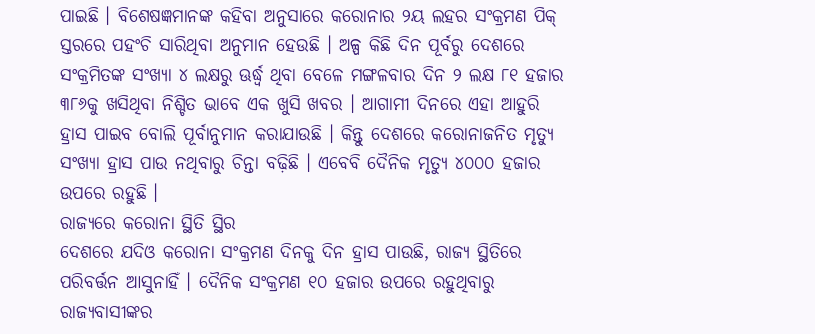ପାଇଛି । ବିଶେଷଜ୍ଞମାନଙ୍କ କହିବା ଅନୁସାରେ କରୋନାର ୨ୟ ଲହର ସଂକ୍ରମଣ ପିକ୍ ସ୍ତରରେ ପହଂଚି ସାରିଥିବା ଅନୁମାନ ହେଉଛି । ଅଳ୍ପ କିଛି ଦିନ ପୂର୍ବରୁ ଦେଶରେ ସଂକ୍ରମିତଙ୍କ ସଂଖ୍ୟା ୪ ଲକ୍ଷରୁ ଊର୍ଦ୍ଧ୍ୱ ଥିବା ବେଳେ ମଙ୍ଗଳବାର ଦିନ ୨ ଲକ୍ଷ ୮୧ ହଜାର ୩୮୬କୁ ଖସିଥିବା ନିଶ୍ଚିତ ଭାବେ ଏକ ଖୁସି ଖବର । ଆଗାମୀ ଦିନରେ ଏହା ଆହୁରି ହ୍ରାସ ପାଇବ ବୋଲି ପୂର୍ବାନୁମାନ କରାଯାଉଛି । କିନ୍ତୁ ଦେଶରେ କରୋନାଜନିତ ମୃତ୍ୟୁ ସଂଖ୍ୟା ହ୍ରାସ ପାଉ ନଥିବାରୁ ଚିନ୍ତା ବଢ଼ିଛି । ଏବେବି ଦୈନିକ ମୃତ୍ୟୁ ୪୦୦୦ ହଜାର ଉପରେ ରହୁଛି ।
ରାଜ୍ୟରେ କରୋନା ସ୍ଥିତି ସ୍ଥିର
ଦେଶରେ ଯଦିଓ କରୋନା ସଂକ୍ରମଣ ଦିନକୁ ଦିନ ହ୍ରାସ ପାଉଛି, ରାଜ୍ୟ ସ୍ଥିତିରେ ପରିବର୍ତ୍ତନ ଆସୁନାହିଁ । ଦୈନିକ ସଂକ୍ରମଣ ୧୦ ହଜାର ଉପରେ ରହୁଥିବାରୁ ରାଜ୍ୟବାସୀଙ୍କର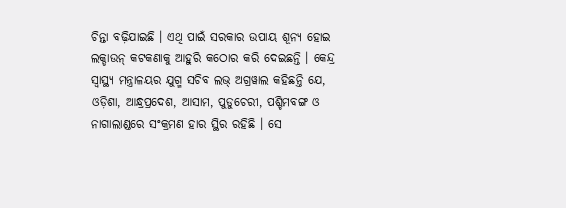ଚିନ୍ତା ବଢ଼ିଯାଇଛି । ଏଥି ପାଇଁ ସରକାର ଉପାୟ ଶୂନ୍ୟ ହୋଇ ଲକ୍ଡାଉନ୍ କଟକଣାକୁ ଆହୁରି କଠୋର କରି ଦେଇଛନ୍ତି । କେନ୍ଦ୍ର ସ୍ୱାସ୍ଥ୍ୟ ମନ୍ତ୍ରାଳୟର ଯୁଗ୍ମ ସଚିବ ଲଭ୍ ଅଗ୍ରୱାଲ କହିଛନ୍ତି ଯେ, ଓଡ଼ିଶା, ଆନ୍ଧ୍ରପ୍ରଦେଶ, ଆସାମ, ପୁଡୁଚେରୀ, ପଶ୍ଚିମବଙ୍ଗ ଓ ନାଗାଲାଣ୍ଡରେ ସଂକ୍ରମଣ ହାର ସ୍ଥିର ରହିଛି । ସେ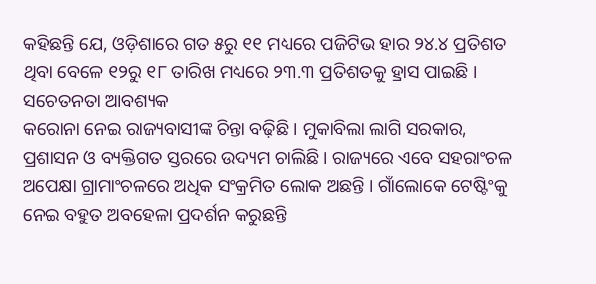କହିଛନ୍ତି ଯେ, ଓଡ଼ିଶାରେ ଗତ ୫ରୁ ୧୧ ମଧ୍ୟରେ ପଜିଟିଭ ହାର ୨୪.୪ ପ୍ରତିଶତ ଥିବା ବେଳେ ୧୨ରୁ ୧୮ ତାରିଖ ମଧ୍ୟରେ ୨୩.୩ ପ୍ରତିଶତକୁ ହ୍ରାସ ପାଇଛି ।
ସଚେତନତା ଆବଶ୍ୟକ
କରୋନା ନେଇ ରାଜ୍ୟବାସୀଙ୍କ ଚିନ୍ତା ବଢ଼ିଛି । ମୁକାବିଲା ଲାଗି ସରକାର, ପ୍ରଶାସନ ଓ ବ୍ୟକ୍ତିଗତ ସ୍ତରରେ ଉଦ୍ୟମ ଚାଲିଛି । ରାଜ୍ୟରେ ଏବେ ସହରାଂଚଳ ଅପେକ୍ଷା ଗ୍ରାମାଂଚଳରେ ଅଧିକ ସଂକ୍ରମିତ ଲୋକ ଅଛନ୍ତି । ଗାଁଲୋକେ ଟେଷ୍ଟିଂକୁ ନେଇ ବହୁତ ଅବହେଳା ପ୍ରଦର୍ଶନ କରୁଛନ୍ତି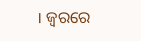। ଜ୍ୱରରେ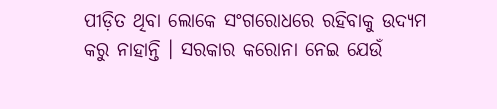ପୀଡ଼ିତ ଥିବା ଲୋକେ ସଂଗରୋଧରେ ରହିବାକୁ ଉଦ୍ୟମ କରୁ ନାହାନ୍ତି । ସରକାର କରୋନା ନେଇ ଯେଉଁ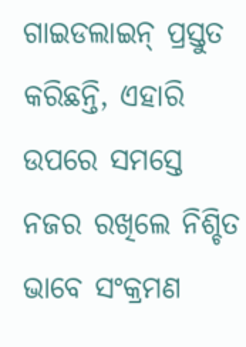ଗାଇଡଲାଇନ୍ ପ୍ରସ୍ତୁତ କରିଛନ୍ତି, ଏହାରି ଉପରେ ସମସ୍ତେ ନଜର ରଖିଲେ ନିଶ୍ଚିତ ଭାବେ ସଂକ୍ରମଣ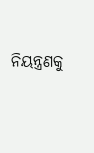ନିୟନ୍ତ୍ରଣକୁ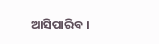ଆସିପାରିବ ।